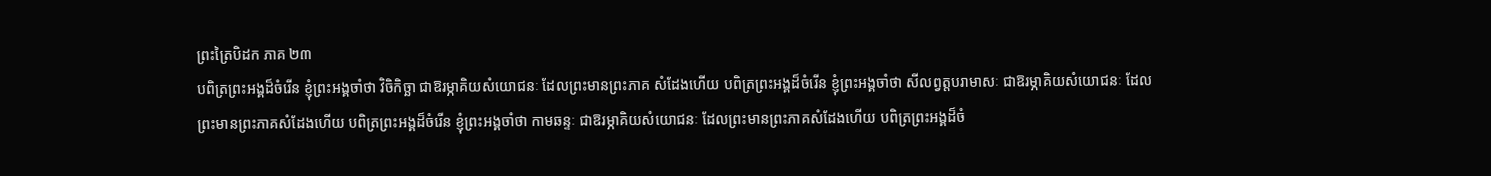ព្រះត្រៃបិដក ភាគ ២៣
បពិត្រព្រះអង្គដ៏ចំរើន ខ្ញុំព្រះអង្គចាំថា វិចិកិច្ឆា ជាឱរម្ភាគិយសំយោជនៈ ដែលព្រះមានព្រះភាគ សំដែងហើយ បពិត្រព្រះអង្គដ៏ចំរើន ខ្ញុំព្រះអង្គចាំថា សីលព្វត្តបរាមាសៈ ជាឱរម្ភាគិយសំយោជនៈ ដែលព្រះមានព្រះភាគសំដែងហើយ បពិត្រព្រះអង្គដ៏ចំរើន ខ្ញុំព្រះអង្គចាំថា កាមឆន្ទៈ ជាឱរម្ភាគិយសំយោជនៈ ដែលព្រះមានព្រះភាគសំដែងហើយ បពិត្រព្រះអង្គដ៏ចំ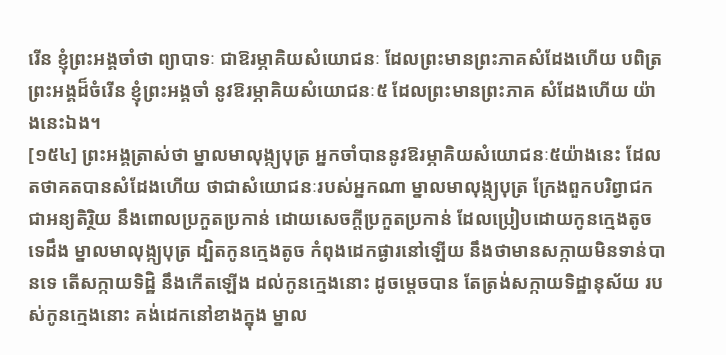រើន ខ្ញុំព្រះអង្គចាំថា ព្យាបាទៈ ជាឱរម្ភាគិយសំយោជនៈ ដែលព្រះមានព្រះភាគសំដែងហើយ បពិត្រព្រះអង្គដ៏ចំរើន ខ្ញុំព្រះអង្គចាំ នូវឱរម្ភាគិយសំយោជនៈ៥ ដែលព្រះមានព្រះភាគ សំដែងហើយ យ៉ាងនេះឯង។
[១៥៤] ព្រះអង្គត្រាស់ថា ម្នាលមាលុង្ក្យបុត្រ អ្នកចាំបាននូវឱរម្ភាគិយសំយោជនៈ៥យ៉ាងនេះ ដែលតថាគតបានសំដែងហើយ ថាជាសំយោជនៈរបស់អ្នកណា ម្នាលមាលុង្ក្យបុត្រ ក្រែងពួកបរិព្វាជក ជាអន្យតិរ្ថិយ នឹងពោលប្រកួតប្រកាន់ ដោយសេចក្តីប្រកួតប្រកាន់ ដែលប្រៀបដោយកូនក្មេងតូចទេដឹង ម្នាលមាលុង្ក្យបុត្រ ដ្បិតកូនក្មេងតូច កំពុងដេកផ្ងារនៅឡើយ នឹងថាមានសក្កាយមិនទាន់បានទេ តើសក្កាយទិដ្ឋិ នឹងកើតឡើង ដល់កូនក្មេងនោះ ដូចម្តេចបាន តែត្រង់សក្កាយទិដ្ឋានុស័យ របស់កូនក្មេងនោះ គង់ដេកនៅខាងក្នុង ម្នាល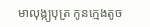មាលុង្ក្យបុត្រ កូនក្មេងតូច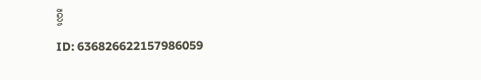ខ្ចី
ID: 636826622157986059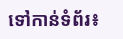ទៅកាន់ទំព័រ៖